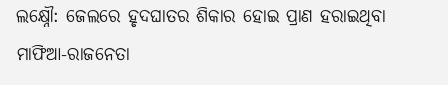ଲକ୍ଷ୍ନୌ: ଜେଲରେ ହୃଦଘାତର ଶିକାର ହୋଇ ପ୍ରାଣ ହରାଇଥିବା ମାଫିଆ-ରାଜନେତା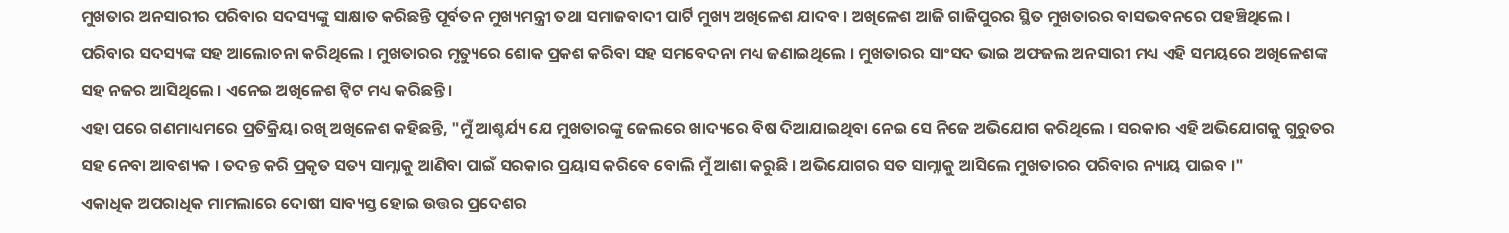ମୁଖତାର ଅନସାରୀର ପରିବାର ସଦସ୍ୟଙ୍କୁ ସାକ୍ଷାତ କରିଛନ୍ତି ପୂର୍ବତନ ମୁଖ୍ୟମନ୍ତ୍ରୀ ତଥା ସମାଜବାଦୀ ପାର୍ଟି ମୁଖ୍ୟ ଅଖିଳେଶ ଯାଦବ । ଅଖିଳେଶ ଆଜି ଗାଜିପୁରର ସ୍ଥିତ ମୁଖତାରର ବାସଭବନରେ ପହଞ୍ଚିଥିଲେ । ପରିବାର ସଦସ୍ୟଙ୍କ ସହ ଆଲୋଚନା କରିଥିଲେ । ମୁଖତାରର ମୃତ୍ୟୁରେ ଶୋକ ପ୍ରକଶ କରିବା ସହ ସମବେଦନା ମଧ୍ୟ ଜଣାଇଥିଲେ । ମୁଖତାରର ସାଂସଦ ଭାଇ ଅଫଜଲ ଅନସାରୀ ମଧ୍ୟ ଏହି ସମୟରେ ଅଖିଳେଶଙ୍କ ସହ ନଜର ଆସିଥିଲେ । ଏନେଇ ଅଖିଳେଶ ଟ୍ବିଟ ମଧ୍ୟ କରିଛନ୍ତି ।
ଏହା ପରେ ଗଣମାଧ୍ୟମରେ ପ୍ରତିକ୍ରିୟା ରଖି ଅଖିଳେଶ କହିଛନ୍ତି, "ମୁଁ ଆଶ୍ଚର୍ଯ୍ୟ ଯେ ମୁଖତାରଙ୍କୁ ଜେଲରେ ଖାଦ୍ୟରେ ବିଷ ଦିଆଯାଇଥିବା ନେଇ ସେ ନିଜେ ଅଭିଯୋଗ କରିଥିଲେ । ସରକାର ଏହି ଅଭିଯୋଗକୁ ଗୁରୁତର ସହ ନେବା ଆବଶ୍ୟକ । ତଦନ୍ତ କରି ପ୍ରକୃତ ସତ୍ୟ ସାମ୍ନାକୁ ଆଣିବା ପାଇଁ ସରକାର ପ୍ରୟାସ କରିବେ ବୋଲି ମୁଁ ଆଶା କରୁଛି । ଅଭିଯୋଗର ସତ ସାମ୍ନାକୁ ଆସିଲେ ମୁଖତାରର ପରିବାର ନ୍ୟାୟ ପାଇବ ।"
ଏକାଧିକ ଅପରାଧିକ ମାମଲାରେ ଦୋଷୀ ସାବ୍ୟସ୍ତ ହୋଇ ଉତ୍ତର ପ୍ରଦେଶର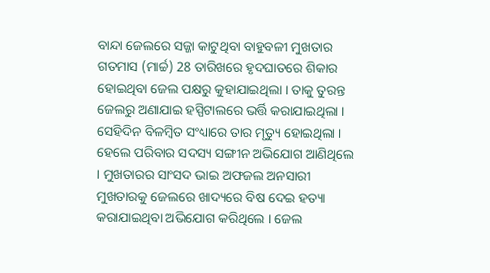ବାନ୍ଦା ଜେଲରେ ସଜ୍ଜା କାଟୁଥିବା ବାହୁବଳୀ ମୁଖତାର ଗତମାସ (ମାର୍ଚ୍ଚ) 28 ତାରିଖରେ ହୃଦଘାତରେ ଶିକାର ହୋଇଥିବା ଜେଲ ପକ୍ଷରୁ କୁହାଯାଇଥିଲା । ତାକୁ ତୁରନ୍ତ ଜେଲରୁ ଅଣାଯାଇ ହସ୍ପିଟାଲରେ ଭର୍ତ୍ତି କରାଯାଇଥିଲା । ସେହିଦିନ ବିଳମ୍ବିତ ସଂଧ୍ୟାରେ ତାର ମୃତ୍ୟୁ ହୋଇଥିଲା । ହେଲେ ପରିବାର ସଦସ୍ୟ ସଙ୍ଗୀନ ଅଭିଯୋଗ ଆଣିଥିଲେ । ମୁଖତାରର ସାଂସଦ ଭାଇ ଅଫଜଲ ଅନସାରୀ ମୁଖତାରକୁ ଜେଲରେ ଖାଦ୍ୟରେ ବିଷ ଦେଇ ହତ୍ୟା କରାଯାଇଥିବା ଅଭିଯୋଗ କରିଥିଲେ । ଜେଲ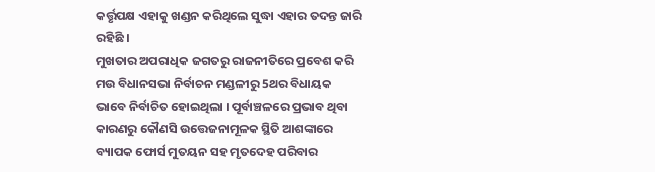କର୍ତ୍ତୃପକ୍ଷ ଏହାକୁ ଖଣ୍ଡନ କରିଥିଲେ ସୁଦ୍ଧା ଏହାର ତଦନ୍ତ ଜାରି ରହିଛି ।
ମୁଖତାର ଅପରାଧିକ ଜଗତରୁ ରାଜନୀତିରେ ପ୍ରବେଶ କରି ମଉ ବିଧାନସଭା ନିର୍ବାଚନ ମଣ୍ଡଳୀରୁ 5ଥର ବିଧାୟକ ଭାବେ ନିର୍ବାଚିତ ହୋଇଥିଲା । ପୂର୍ବାଞ୍ଚଳରେ ପ୍ରଭାବ ଥିବା କାରଣରୁ କୌଣସି ଉତ୍ତେଜନାମୂଳକ ସ୍ଥିତି ଆଶଙ୍କାରେ ବ୍ୟାପକ ଫୋର୍ସ ମୁତୟନ ସହ ମୃତଦେହ ପରିବାର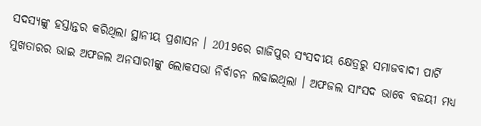ସଦସ୍ୟଙ୍କୁ ହସ୍ତାନ୍ତର କରିଥିଲା ସ୍ଥାନୀୟ ପ୍ରଶାସନ । 2019ରେ ଗାଜିପୁର ସଂସଦୀୟ କ୍ଷେତ୍ରରୁ ସମାଜବାଦୀ ପାର୍ଟି ମୁଖତାରର ଭାଇ ଅଫଜଲ ଅନସାରୀଙ୍କୁ ଲୋକସଭା ନିର୍ବାଚନ ଲଢାଇଥିଲା । ଅଫଜଲ ସାଂସଦ ଭାବେ ବଜୟୀ ମଧ୍ୟ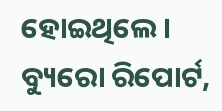ହୋଇଥିଲେ ।
ବ୍ୟୁରୋ ରିପୋର୍ଟ,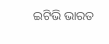ଇଟିଭି ଭାରତ